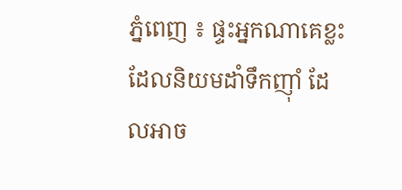ភ្នំពេញ ៖ ផ្ទះអ្នកណាគេខ្លះ ដែលនិយមដាំទឹកញ៉ាំ ដែលអាច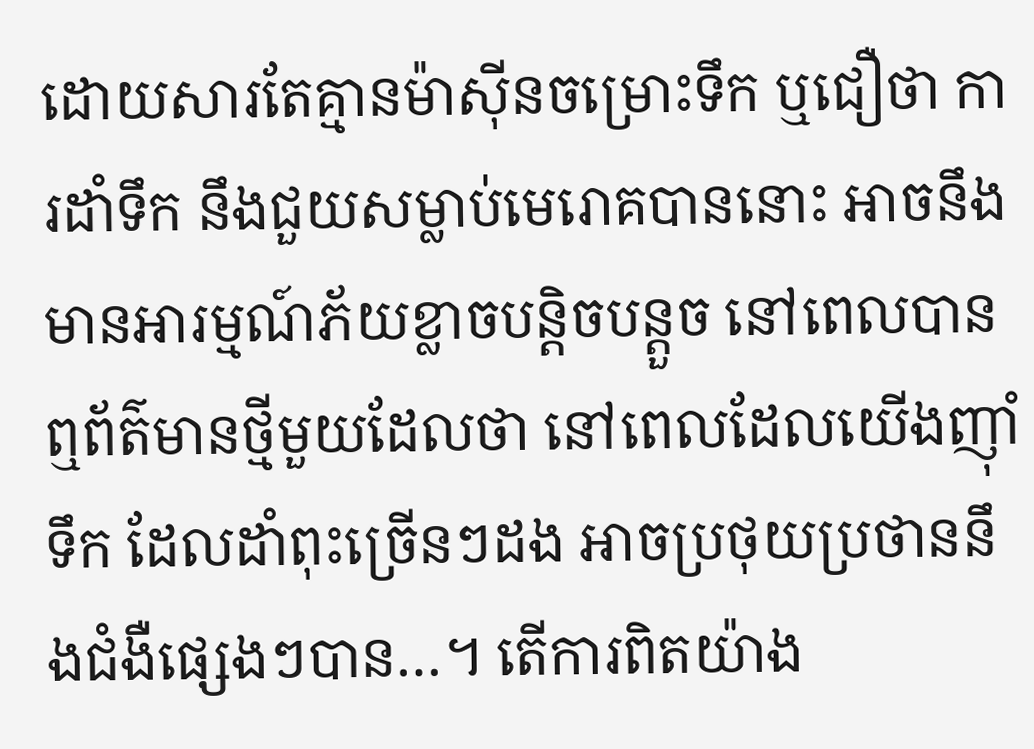ដោយសារតែគ្មានម៉ាស៊ីនចម្រោះទឹក ឬជឿថា ការដាំទឹក នឹងជួយសម្លាប់មេរោគបាននោះ អាចនឹងមានអារម្មណ៍ភ័យខ្លាចបន្តិចបន្តួច នៅពេលបានឮព័ត៌មានថ្មីមួយដែលថា នៅពេលដែលយើងញ៉ាំទឹក ដែលដាំពុះច្រើនៗដង អាចប្រថុយប្រថាននឹងជំងឺផ្សេងៗបាន…។ តើការពិតយ៉ាង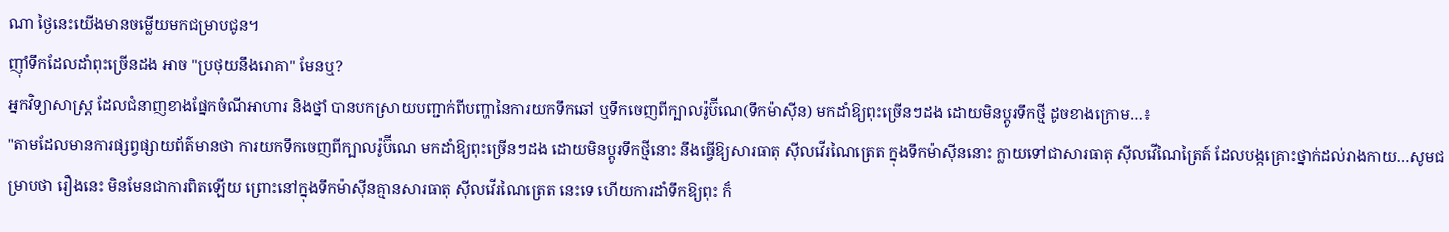ណា ថ្ងៃនេះយើងមានចម្លើយមកជម្រាបជូន។
ញ៉ាំទឹកដែលដាំពុះច្រើនដង អាច "ប្រថុយនឹងរោគា" មែនឬ?
អ្នកវិទ្យាសាស្ត្រ ដែលជំនាញខាងផ្នែកចំណីអាហារ និងថ្នាំ បានបកស្រាយបញ្ជាក់ពីបញ្ហានៃការយកទឹកឆៅ ឬទឹកចេញពីក្បាលរ៉ូប៊ីណេ(ទឹកម៉ាស៊ីន) មកដាំឱ្យពុះច្រើនៗដង ដោយមិនប្ដូរទឹកថ្មី ដូចខាងក្រោម…៖
"តាមដែលមានការផ្សព្វផ្សាយព័ត៌មានថា ការយកទឹកចេញពីក្បាលរ៉ូប៊ីណេ មកដាំឱ្យពុះច្រើនៗដង ដោយមិនប្ដូរទឹកថ្មីនោះ នឹងធ្វើឱ្យសារធាតុ ស៊ីលវើរណៃត្រេត ក្នុងទឹកម៉ាស៊ីននោះ ក្លាយទៅជាសារធាតុ ស៊ីលវើណៃត្រៃត៍ ដែលបង្កគ្រោះថ្នាក់ដល់រាងកាយ…សូមជម្រាបថា រឿងនេះ មិនមែនជាការពិតឡើយ ព្រោះនៅក្នុងទឹកម៉ាស៊ីនគ្មានសារធាតុ ស៊ីលវើរណៃត្រេត នេះទេ ហើយការដាំទឹកឱ្យពុះ ក៏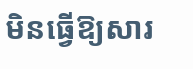មិនធ្វើឱ្យសារ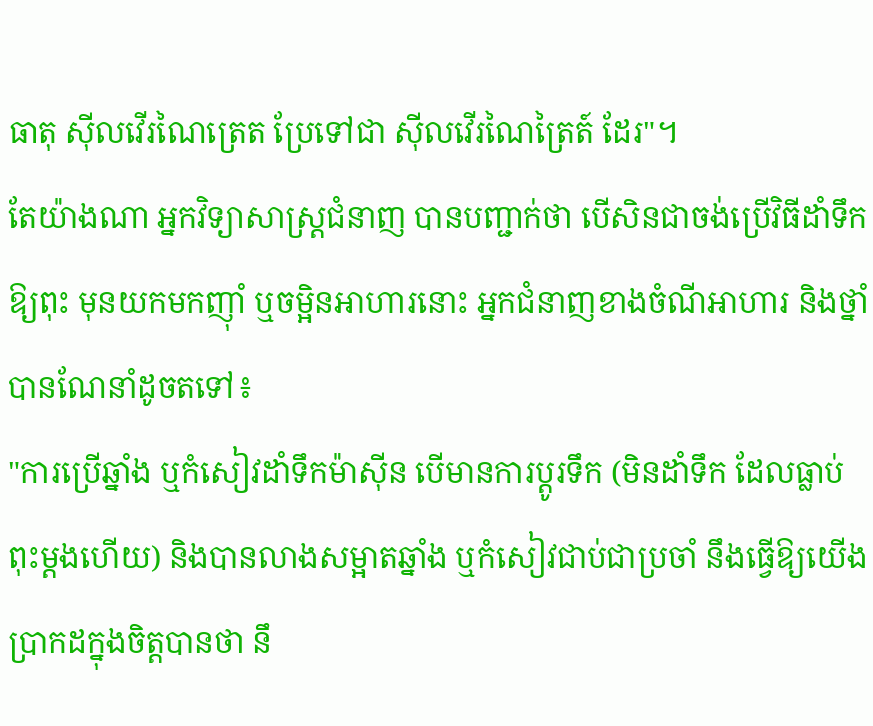ធាតុ ស៊ីលវើរណៃត្រេត ប្រែទៅជា ស៊ីលវើរណៃត្រៃត៍ ដែរ"។
តែយ៉ាងណា អ្នកវិទ្យាសាស្ត្រជំនាញ បានបញ្ជាក់ថា បើសិនជាចង់ប្រើវិធីដាំទឹកឱ្យពុះ មុនយកមកញ៉ាំ ឬចម្អិនអាហារនោះ អ្នកជំនាញខាងចំណីអាហារ និងថ្នាំ បានណែនាំដូចតទៅ៖
"ការប្រើឆ្នាំង ឬកំសៀវដាំទឹកម៉ាស៊ីន បើមានការប្ដូរទឹក (មិនដាំទឹក ដែលធ្លាប់ពុះម្ដងហើយ) និងបានលាងសម្អាតឆ្នាំង ឬកំសៀវជាប់ជាប្រចាំ នឹងធ្វើឱ្យយើងប្រាកដក្នុងចិត្តបានថា នឹ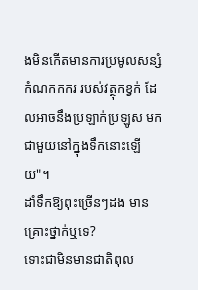ងមិនកើតមានការប្រមូលសន្សំកំណកកករ របស់វត្ថុកខ្វក់ ដែលអាចនឹងប្រឡាក់ប្រឡូស មកជាមួយនៅក្នុងទឹកនោះឡើយ"។
ដាំទឹកឱ្យពុះច្រើនៗដង មានគ្រោះថ្នាក់ឬទេ?
ទោះជាមិនមានជាតិពុល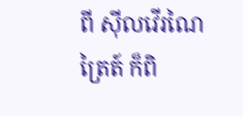ពី ស៊ីលវើរណៃត្រៃត៍ ក៏ពិ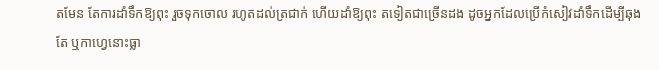តមែន តែការដាំទឹកឱ្យពុះ រួចទុកចោល រហូតដល់ត្រជាក់ ហើយដាំឱ្យពុះ តទៀតជាច្រើនដង ដូចអ្នកដែលប្រើកំសៀវដាំទឹកដើម្បីឆុងតែ ឬកាហ្វេនោះធ្លា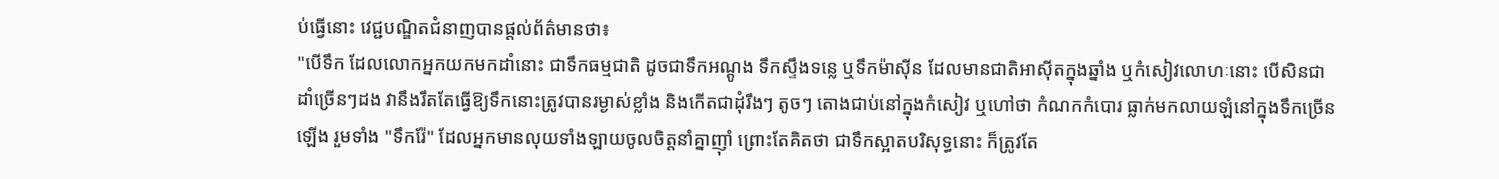ប់ធ្វើនោះ វេជ្ជបណ្ឌិតជំនាញបានផ្ដល់ព័ត៌មានថា៖
"បើទឹក ដែលលោកអ្នកយកមកដាំនោះ ជាទឹកធម្មជាតិ ដូចជាទឹកអណ្ដូង ទឹកស្ទឹងទន្លេ ឬទឹកម៉ាស៊ីន ដែលមានជាតិអាស៊ីតក្នុងឆ្នាំង ឬកំសៀវលោហៈនោះ បើសិនជាដាំច្រើនៗដង វានឹងរឹតតែធ្វើឱ្យទឹកនោះត្រូវបានរម្ងាស់ខ្លាំង និងកើតជាដុំរឹងៗ តូចៗ តោងជាប់នៅក្នុងកំសៀវ ឬហៅថា កំណកកំបោរ ធ្លាក់មកលាយឡំនៅក្នុងទឹកច្រើនឡើង រួមទាំង "ទឹករ៉ែ" ដែលអ្នកមានលុយទាំងឡាយចូលចិត្តនាំគ្នាញ៉ាំ ព្រោះតែគិតថា ជាទឹកស្អាតបរិសុទ្ធនោះ ក៏ត្រូវតែ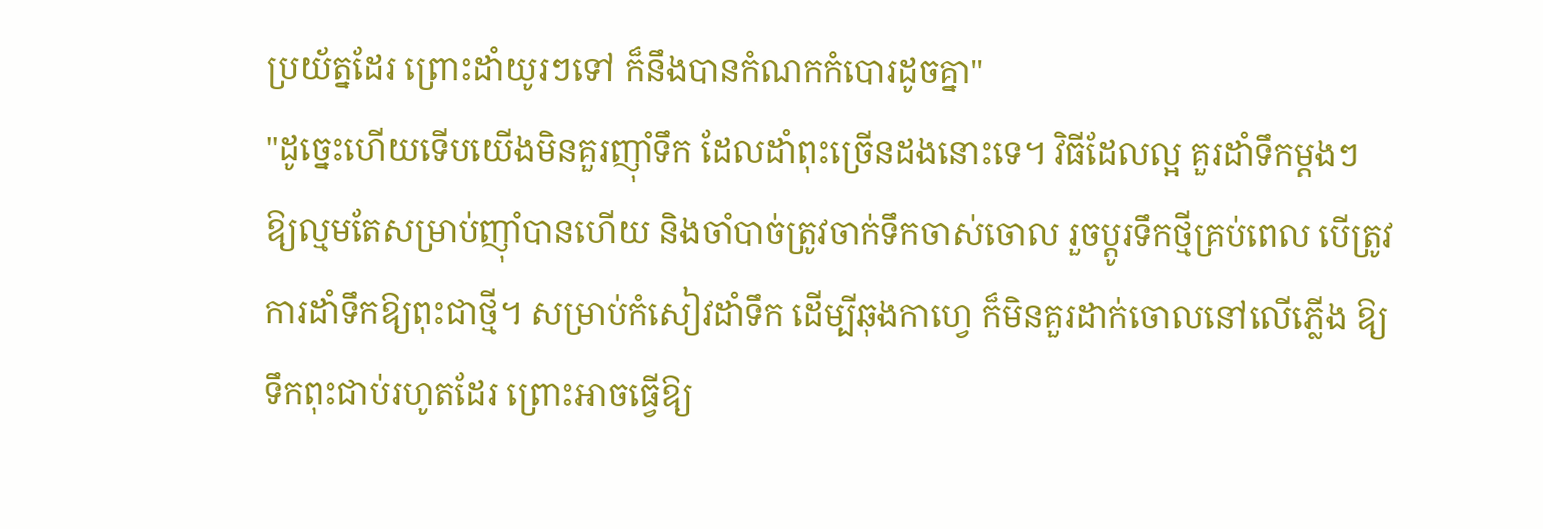ប្រយ័ត្នដែរ ព្រោះដាំយូរៗទៅ ក៏នឹងបានកំណកកំបោរដូចគ្នា"
"ដូច្នេះហើយទើបយើងមិនគួរញ៉ាំទឹក ដែលដាំពុះច្រើនដងនោះទេ។ វិធីដែលល្អ គួរដាំទឹកម្ដងៗ ឱ្យល្មមតែសម្រាប់ញ៉ាំបានហើយ និងចាំបាច់ត្រូវចាក់ទឹកចាស់ចោល រួចប្ដូរទឹកថ្មីគ្រប់ពេល បើត្រូវការដាំទឹកឱ្យពុះជាថ្មី។ សម្រាប់កំសៀវដាំទឹក ដើម្បីឆុងកាហ្វេ ក៏មិនគួរដាក់ចោលនៅលើភ្លើង ឱ្យទឹកពុះជាប់រហូតដែរ ព្រោះអាចធ្វើឱ្យ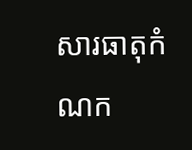សារធាតុកំណក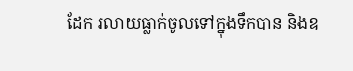ដែក រលាយធ្លាក់ចូលទៅក្នុងទឹកបាន និងឧ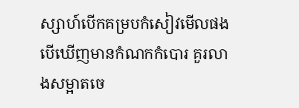ស្សាហ៍បើកគម្របកំសៀវមើលផង បើឃើញមានកំណកកំបោរ គួរលាងសម្អាតចេ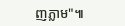ញភ្លាម"៕